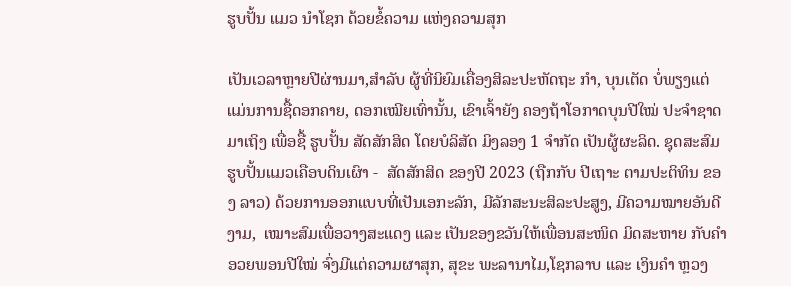ຮູບປັ້ນ ແມວ ນໍາໂຊກ ດ້ວຍຂໍ້ຄວາມ ແຫ່ງຄວາມສຸກ

ເປັນເວລາຫຼາຍປີຜ່ານມາ,ສໍາລັບ ຜູ້ທີ່ນິຍົມເຄື່ອງສິລະປະຫັດຖະ ກໍາ, ບຸນເຕັດ ບໍ່ພຽງແຕ່ແມ່ນການຊື້ດອກຄາຍ, ດອກເໝີຍເທົ່ານັ້ນ, ເຂົາເຈົ້າຍັງ ຄອງຖ້າໂອກາດບຸນປີໃໝ່ ປະຈຳຊາດມາເຖິງ ເພື່ອຊື້ ຮູບປັ້ນ ສັດສັກສິດ ໂດຍບໍລິສັດ ມິງລອງ 1 ຈໍາກັດ ເປັນຜູ້ຜະລິດ. ຊຸດສະສົມ ຮູບປັ້ນແມວເຄືອບດິນເຜົາ -  ສັດສັກສິດ ຂອງປີ 2023 (ຖືກກັບ ປີເຖາະ ຕາມປະຕິທິນ ຂອງ ລາວ) ດ້ວຍການອອກແບບທີ່ເປັນເອກະລັກ, ມີລັກສະນະສິລະປະສູງ, ມີຄວາມໝາຍອັນດີງາມ,  ເໝາະສົມເພື່ອວາງສະແດງ ແລະ ເປັນຂອງຂວັນໃຫ້ເພື່ອນສະໜິດ ມິດສະຫາຍ ກັບຄຳອວຍພອນປີໃໝ່ ຈົ່ງມີແຕ່ຄວາມຜາສຸກ, ສຸຂະ ພະລານາໄມ,ໂຊກລາບ ແລະ ເງິນຄໍາ ຫຼວງ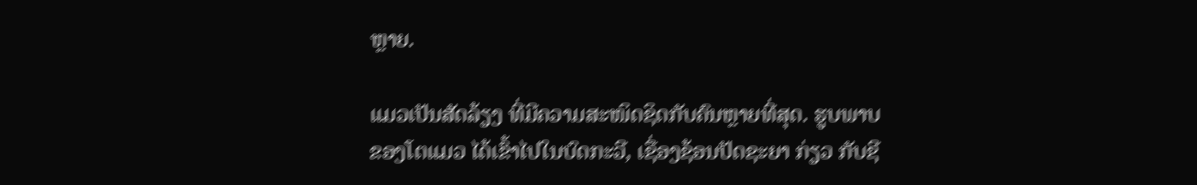ຫຼາຍ.

ແມວເປັນສັດລ້ຽງ ທີ່ມີຄວາມສະໜິດຊິດກັບຄົນຫຼາຍທີ່ສຸດ. ຮູບພາບ ຂອງໂຕແມວ ໄດ້ເຂົ້າໄປໃນບົດກະວີ, ເຊື່ອງຊ້ອນປັດຊະຍາ ກ່ຽວ ກັບຊີ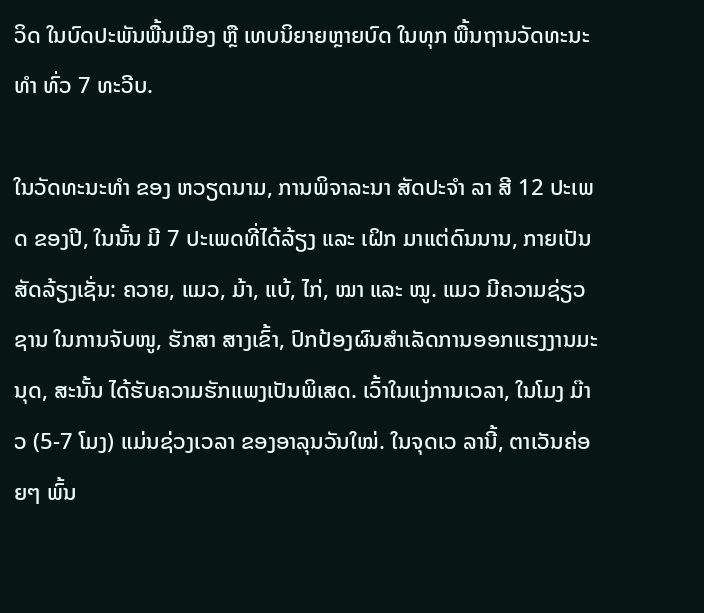ວິດ ໃນບົດປະພັນພື້ນເມືອງ ຫຼື ເທບນິຍາຍຫຼາຍບົດ ໃນທຸກ ພື້ນຖານວັດທະນະທຳ ທົ່ວ 7 ທະວີບ.

ໃນວັດທະນະທໍາ ຂອງ ຫວຽດນາມ, ການພິຈາລະນາ ສັດປະຈຳ ລາ ສີ 12 ປະເພດ ຂອງປີ, ໃນນັ້ນ ມີ 7 ປະເພດທີ່ໄດ້ລ້ຽງ ແລະ ເຝິກ ມາແຕ່ດົນນານ, ກາຍເປັນສັດລ້ຽງເຊັ່ນ: ຄວາຍ, ແມວ, ມ້າ, ແບ້, ໄກ່, ໝາ ແລະ ໝູ. ແມວ ມີຄວາມຊ່ຽວຊານ ໃນການຈັບໜູ, ຮັກສາ ສາງເຂົ້າ, ປົກປ້ອງຜົນສຳເລັດການອອກແຮງງານມະນຸດ, ສະນັ້ນ ໄດ້ຮັບຄວາມຮັກແພງເປັນພິເສດ. ເວົ້າໃນແງ່ການເວລາ, ໃນໂມງ ມ໊າວ (5-7 ໂມງ) ແມ່ນຊ່ວງເວລາ ຂອງອາລຸນວັນໃໝ່. ໃນຈຸດເວ ລານີ້, ຕາເວັນຄ່ອຍໆ ພົ້ນ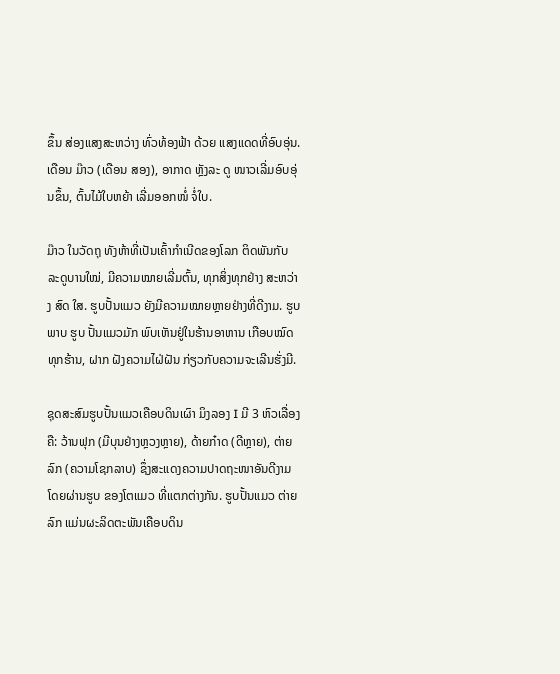ຂຶ້ນ ສ່ອງແສງສະຫວ່າງ ທົ່ວທ້ອງຟ້າ ດ້ວຍ ແສງແດດທີ່ອົບອຸ່ນ. ເດືອນ ມ໊າວ (ເດືອນ ສອງ), ອາກາດ ຫຼັງລະ ດູ ໜາວເລີ່ມອົບອຸ່ນຂຶ້ນ, ຕົ້ນໄມ້ໃບຫຍ້າ ເລີ່ມອອກໜໍ່ ຈໍ່ໃບ.

ມ໊າວ ໃນວັດຖຸ ທັງຫ້າທີ່ເປັນເຄົ້າກຳເນີດຂອງໂລກ ຕິດພັນກັບ ລະດູບານໃໝ່, ມີຄວາມໝາຍເລີ່ມຕົ້ນ, ທຸກສິ່ງທຸກຢ່າງ ສະຫວ່າງ ສົດ ໃສ. ຮູບປັ້ນແມວ ຍັງມີຄວາມໝາຍຫຼາຍຢ່າງທີ່ດີງາມ. ຮູບພາບ ຮູບ ປັ້ນແມວມັກ ພົບເຫັນຢູ່ໃນຮ້ານອາຫານ ເກືອບໝົດທຸກຮ້ານ, ຝາກ ຝັງຄວາມໄຝ່ຝັນ ກ່ຽວກັບຄວາມຈະເລີນຮັ່ງມີ.

ຊຸດສະສົມຮູບປັ້ນແມວເຄືອບດິນເຜົາ ມິງລອງ I ມີ 3 ຫົວເລື່ອງຄື: ວ້ານຟຸກ (ມີບຸນຢ່າງຫຼວງຫຼາຍ), ດ້າຍກ໋າດ (ດີຫຼາຍ), ຕ່າຍລົກ (ຄວາມໂຊກລາບ) ຊຶ່ງສະແດງຄວາມປາດຖະໜາອັນດີງາມ ໂດຍຜ່ານຮູບ ຂອງໂຕແມວ ທີ່ແຕກຕ່າງກັນ. ຮູບປັ້ນແມວ ຕ່າຍລົກ ແມ່ນຜະລິດຕະພັນເຄືອບດິນ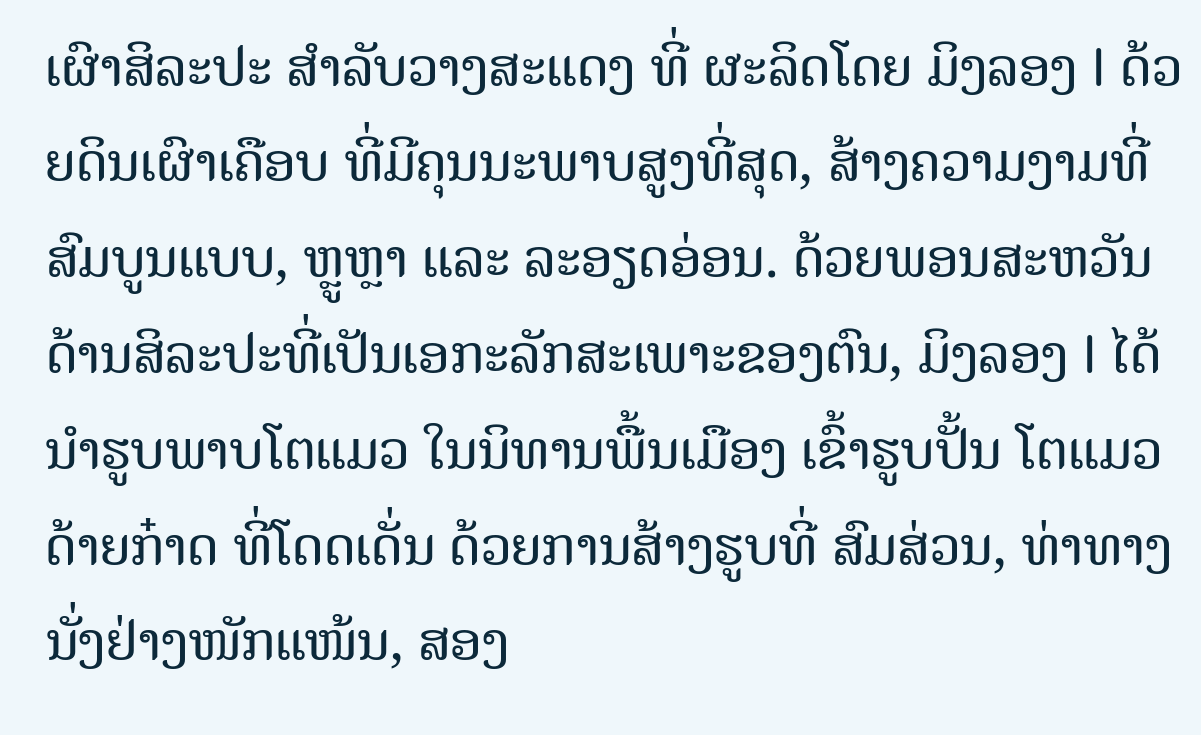ເຜົາສິລະປະ ສຳລັບວາງສະແດງ ທີ່ ຜະລິດໂດຍ ມິງລອງ I ດ້ວຍດິນເຜົາເຄືອບ ທີ່ມີຄຸນນະພາບສູງທີ່ສຸດ, ສ້າງຄວາມງາມທີ່ສົມບູນແບບ, ຫຼູຫຼາ ແລະ ລະອຽດອ່ອນ. ດ້ວຍພອນສະຫວັນ ດ້ານສິລະປະທີ່ເປັນເອກະລັກສະເພາະຂອງຕົນ, ມິງລອງ I ໄດ້ນຳຮູບພາບໂຕແມວ ໃນນິທານພື້ນເມືອງ ເຂົ້າຮູບປັ້ນ ໂຕແມວ ດ້າຍກ໋າດ ທີ່ໂດດເດັ່ນ ດ້ວຍການສ້າງຮູບທີ່ ສົມສ່ວນ, ທ່າທາງ ນັ່ງຢ່າງໜັກແໜ້ນ, ສອງ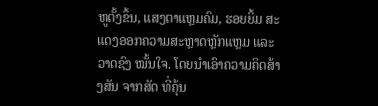ຫູຕັ້ງຂຶ້ນ, ແສງຕາແຫຼມຄົມ, ຮອຍຍິ້ມ ສະແດງອອກຄວາມສະຫຼາດຫຼັກແຫຼມ ແລະ ວາດຊົງ ໝັ້ນໃຈ. ໂດຍນໍາເອົາຄວາມຄິດສ້າງສັນ ຈາກສັດ ທີ່ຄຸ້ນ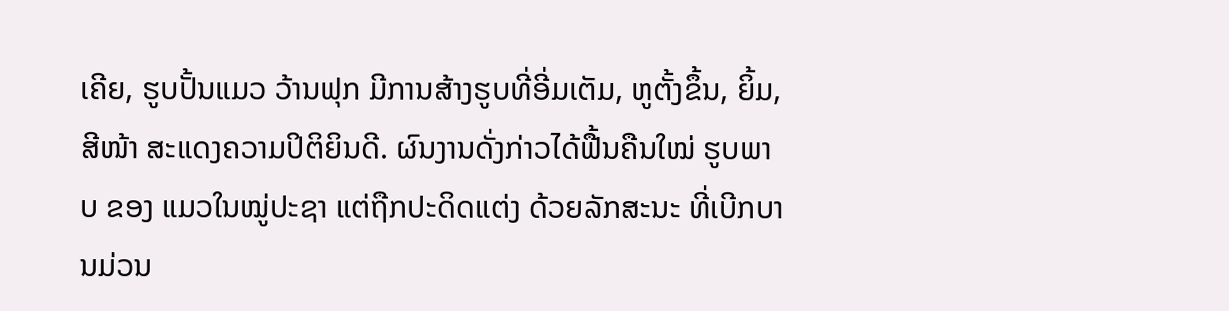ເຄີຍ, ຮູບປັ້ນແມວ ວ້ານຟຸກ ມີການສ້າງຮູບທີ່ອີ່ມເຕັມ, ຫູຕັ້ງຂຶ້ນ, ຍິ້ມ, ສີໜ້າ ສະແດງຄວາມປິຕິຍິນດີ. ຜົນງານດັ່ງກ່າວໄດ້ຟື້ນຄືນໃໝ່ ຮູບພາບ ຂອງ ແມວໃນໝູ່ປະຊາ ແຕ່ຖືກປະດິດແຕ່ງ ດ້ວຍລັກສະນະ ທີ່ເບີກບານມ່ວນ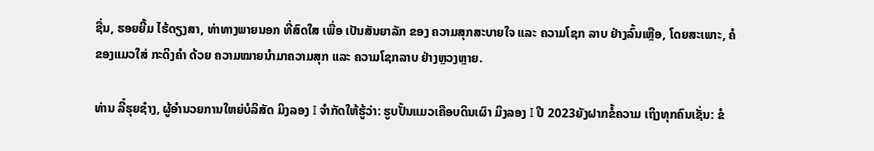ຊື່ນ, ຮອຍຍີ້ມ ໄຮ້ດຽງສາ, ທ່າທາງພາຍນອກ ທີ່ສົດໃສ ເພື່ອ ເປັນສັນຍາລັກ ຂອງ ຄວາມສຸກສະບາຍໃຈ ແລະ ຄວາມໂຊກ ລາບ ຢ່າງລົ້ນເຫຼືອ, ໂດຍສະເພາະ, ຄໍຂອງແມວໃສ່ ກະດິງຄຳ ດ້ວຍ ຄວາມໝາຍນຳມາຄວາມສຸກ ແລະ ຄວາມໂຊກລາບ ຢ່າງຫຼວງຫຼາຍ.

ທ່ານ ລີ໋ຮຸຍຊ໋າງ, ຜູ້ອຳນວຍການໃຫຍ່ບໍລິສັດ ມິງລອງ I ຈຳກັດໃຫ້ຮູ້ວ່າ: ຮູບປັ້ນແມວເຄືອບດິນເຜົາ ມິງລອງ I ປີ 2023ຍັງຝາກຂໍ້ຄວາມ ເຖິງທຸກຄົນເຊັ່ນ: ຂໍ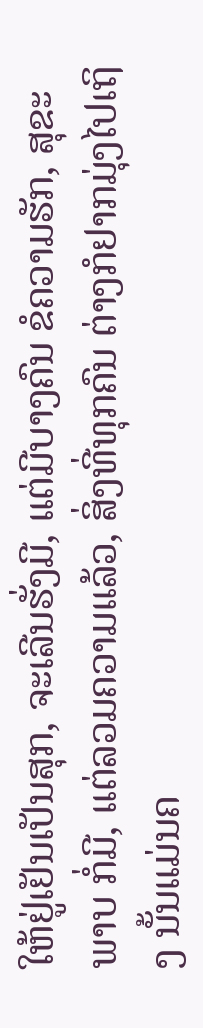ໃຫ້ຢູ່ເຢັນເປັນສຸກ, ຈະເລີນຮັ່ງມີ, ແຕ່ມີບາງຄົນ ຂໍຄວາມຮັກ, ສຸຂະພາບ ກໍ່ມີ, ແຕ່ລວມຄວາມແລ້ວ, ສິ່ງທີ່ທຸກຄົນ ຕ່າງກໍຢາກມຸ່ງໄປເຖິງ ນັ້ນແມ່ນຄ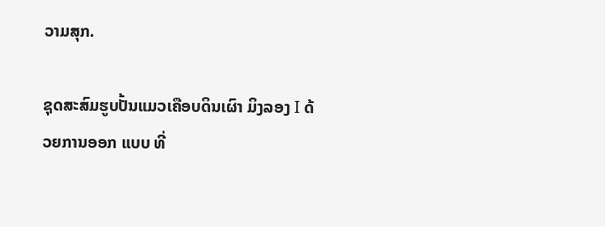ວາມສຸກ.

ຊຸດສະສົມຮູບປັ້ນແມວເຄືອບດິນເຜົາ ມິງລອງ I ດ້ວຍການອອກ ແບບ ທີ່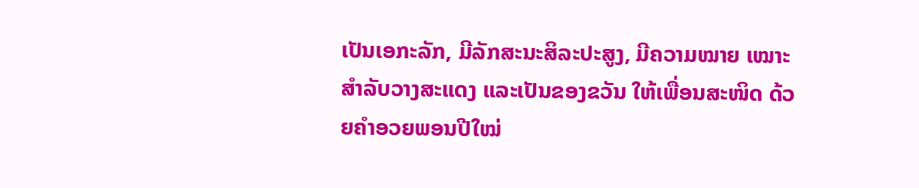ເປັນເອກະລັກ, ມີລັກສະນະສິລະປະສູງ, ມີຄວາມໝາຍ ເໝາະສຳລັບວາງສະແດງ ແລະເປັນຂອງຂວັນ ໃຫ້ເພື່ອນສະໜິດ ດ້ວຍຄຳອວຍພອນປີໃໝ່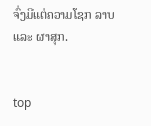ຈົ່ງມີແຕ່ຄວາມໂຊກ ລາບ ແລະ ຜາສຸກ.


top